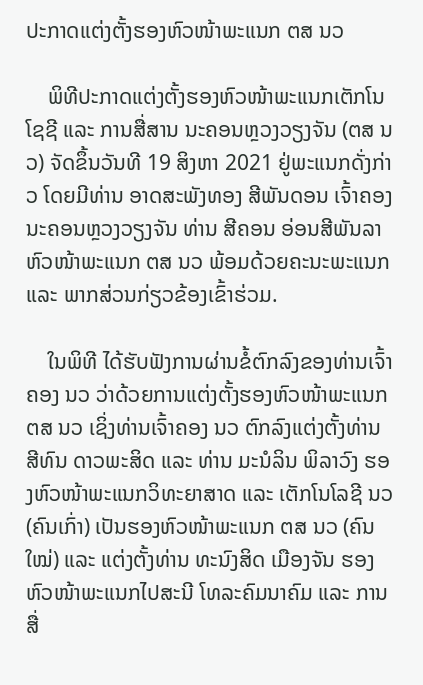ປະກາດແຕ່ງຕັ້ງຮອງຫົວໜ້າພະແນກ ຕສ ນວ

    ພິທີປະກາດແຕ່ງຕັ້ງຮອງຫົວໜ້າພະແນກເຕັກໂນໂຊຊີ ແລະ ການສື່ສານ ນະຄອນຫຼວງວຽງຈັນ (ຕສ ນວ) ຈັດຂຶ້ນວັນທີ 19 ສິງຫາ 2021 ຢູ່ພະແນກດັ່ງກ່າວ ໂດຍມີທ່ານ ອາດສະພັງທອງ ສີພັນດອນ ເຈົ້າຄອງນະຄອນຫຼວງວຽງຈັນ ທ່ານ ສີຄອນ ອ່ອນສີພັນລາ ຫົວໜ້າພະແນກ ຕສ ນວ ພ້ອມດ້ວຍຄະນະພະແນກ ແລະ ພາກສ່ວນກ່ຽວຂ້ອງເຂົ້າຮ່ວມ.

    ໃນພິທີ ໄດ້ຮັບຟັງການຜ່ານຂໍ້ຕົກລົງຂອງທ່ານເຈົ້າຄອງ ນວ ວ່າດ້ວຍການແຕ່ງຕັ້ງຮອງຫົວໜ້າພະແນກ ຕສ ນວ ເຊິ່ງທ່ານເຈົ້າຄອງ ນວ ຕົກລົງແຕ່ງຕັ້ງທ່ານ ສີທົນ ດາວພະສິດ ແລະ ທ່ານ ມະນໍລິນ ພິລາວົງ ຮອງຫົວໜ້າພະແນກວິທະຍາສາດ ແລະ ເຕັກໂນໂລຊີ ນວ (ຄົນເກົ່າ) ເປັນຮອງຫົວໜ້າພະແນກ ຕສ ນວ (ຄົນໃໝ່) ແລະ ແຕ່ງຕັ້ງທ່ານ ທະນົງສິດ ເມືອງຈັນ ຮອງຫົວໜ້າພະແນກໄປສະນີ ໂທລະຄົມນາຄົມ ແລະ ການສື່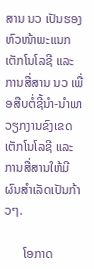ສານ ນວ ເປັນຮອງຫົວໜ້າພະແນກເຕັກໂນໂລຊີ ແລະ ການສື່ສານ ນວ ເພື່ອສືບຕໍ່ຊີ້ນໍາ-ນໍາພາວຽກງານຂົງເຂດເຕັກໂນໂລຊີ ແລະ ການສື່ສານໃຫ້ມີຜົນສໍາເລັດເປັນກ້າວໆ.

      ໂອກາດ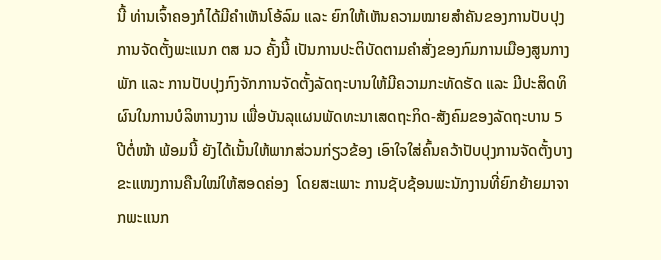ນີ້ ທ່ານເຈົ້າຄອງກໍໄດ້ມີຄໍາເຫັນໂອ້ລົມ ແລະ ຍົກໃຫ້ເຫັນຄວາມໝາຍສຳຄັນຂອງການປັບປຸງການຈັດຕັ້ງພະແນກ ຕສ ນວ ຄັ້ງນີ້ ເປັນການປະຕິບັດຕາມຄໍາສັ່ງຂອງກົມການເມືອງສູນກາງພັກ ແລະ ການປັບປຸງກົງຈັກການຈັດຕັ້ງລັດຖະບານໃຫ້ມີຄວາມກະທັດຮັດ ແລະ ມີປະສິດທິຜົນໃນການບໍລິຫານງານ ເພື່ອບັນລຸແຜນພັດທະນາເສດຖະກິດ-ສັງຄົມຂອງລັດຖະບານ 5 ປີຕໍ່ໜ້າ ພ້ອມນີ້ ຍັງໄດ້ເນັ້ນໃຫ້ພາກສ່ວນກ່ຽວຂ້ອງ ເອົາໃຈໃສ່ຄົ້ນຄວ້າປັບປຸງການຈັດຕັ້ງບາງຂະແໜງການຄືນໃໝ່ໃຫ້ສອດຄ່ອງ  ໂດຍສະເພາະ ການຊັບຊ້ອນພະນັກງານທີ່ຍົກຍ້າຍມາຈາກພະແນກ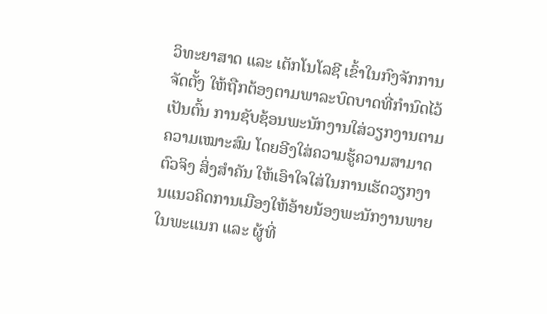ວິທະຍາສາດ ແລະ ເຕັກໂນໂລຊີ ເຂົ້າໃນກົງຈັກການຈັດຕັ້ງ ໃຫ້ຖືກຕ້ອງຕາມພາລະບົດບາດທີ່ກຳນົດໄວ້ ເປັນຕົ້ນ ການຊັບຊ້ອນພະນັກງານໃສ່ວຽກງານຕາມຄວາມເໝາະສົມ ໂດຍອີງໃສ່ຄວາມຮູ້ຄວາມສາມາດຕົວຈິງ ສິ່ງສໍາຄັນ ໃຫ້ເອົາໃຈໃສ່ໃນການເຮັດວຽກງານແນວຄິດການເມືອງໃຫ້ອ້າຍນ້ອງພະນັກງານພາຍໃນພະແນກ ແລະ ຜູ້ທີ່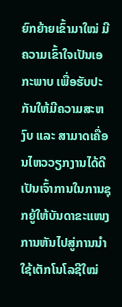ຍົກຍ້າຍເຂົ້າມາໃໝ່ ມີຄວາມເຂົ້າໃຈເປັນເອກະພາບ ເພື່ອຮັບປະກັນໃຫ້ມີຄວາມສະຫງົບ ແລະ ສາມາດເຄື່ອນໄຫວວຽກງານໄດ້ດີ ເປັນເຈົ້າການໃນການຊຸກຍູ້ໃຫ້ບັນດາຂະແໜງການຫັນໄປສູ່ການນຳໃຊ້ເຕັກໂນໂລຊີໃໝ່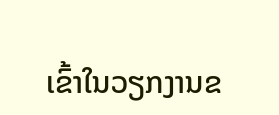ເຂົ້າໃນວຽກງານຂ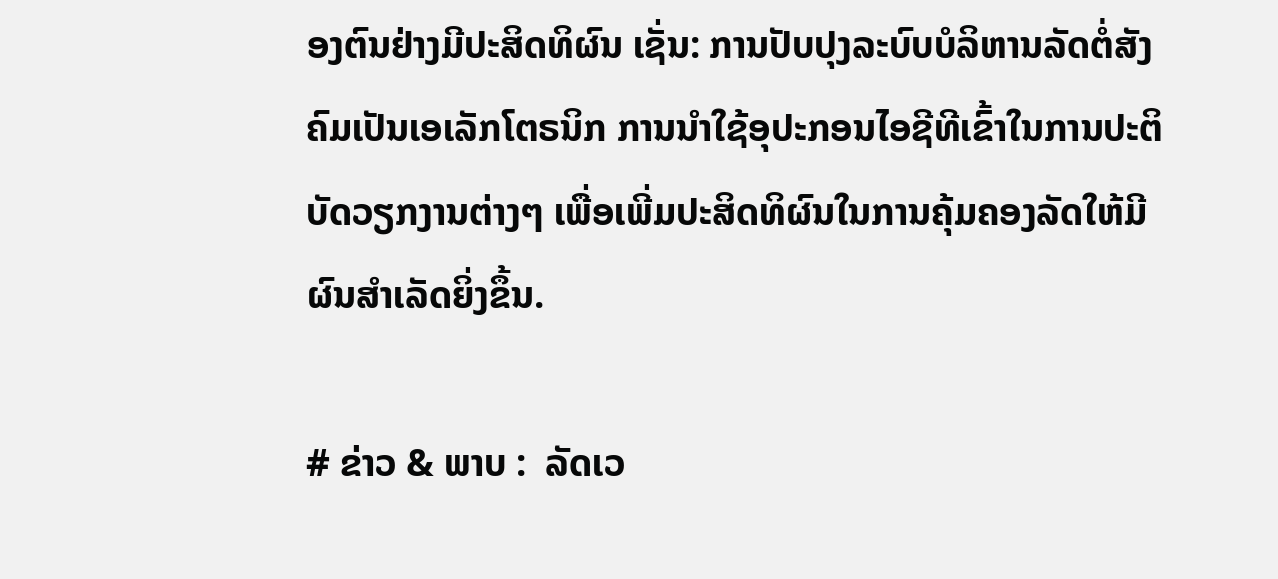ອງຕົນຢ່າງມີປະສິດທິຜົນ ເຊັ່ນ: ການປັບປຸງລະບົບບໍລິຫານລັດຕໍ່ສັງຄົມເປັນເອເລັກໂຕຣນິກ ການນຳໃຊ້ອຸປະກອນໄອຊີທີເຂົ້າໃນການປະຕິບັດວຽກງານຕ່າງໆ ເພື່ອເພີ່ມປະສິດທິຜົນໃນການຄຸ້ມຄອງລັດໃຫ້ມີຜົນສຳເລັດຍິ່ງຂຶ້ນ.

# ຂ່າວ & ພາບ :  ລັດເວ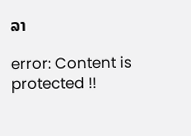ລາ

error: Content is protected !!